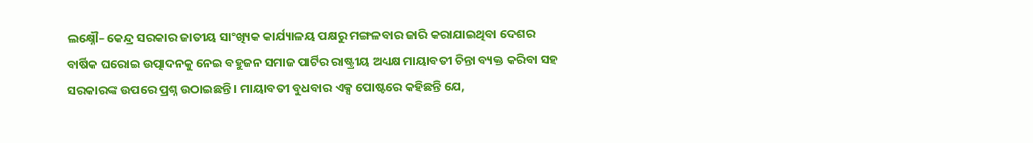ଲକ୍ଷ୍ନୌ– କେନ୍ଦ୍ର ସରକାର ଜାତୀୟ ସାଂଖ୍ୟିକ କାର୍ଯ୍ୟାଳୟ ପକ୍ଷରୁ ମଙ୍ଗଳବାର ଜାରି କରାଯାଇଥିବା ଦେଶର ବାର୍ଷିକ ଘରୋଇ ଉତ୍ପାଦନକୁ ନେଇ ବହୁଜନ ସମାଜ ପାର୍ଟିର ରାଷ୍ଟ୍ରୀୟ ଅଧ୍ୟକ୍ଷ ମାୟାବତୀ ଚିନ୍ତା ବ୍ୟକ୍ତ କରିବା ସହ ସରକାରଙ୍କ ଉପରେ ପ୍ରଶ୍ନ ଉଠାଇଛନ୍ତି । ମାୟାବତୀ ବୁଧବାର ଏକ୍ସ ପୋଷ୍ଟରେ କହିଛନ୍ତି ଯେ,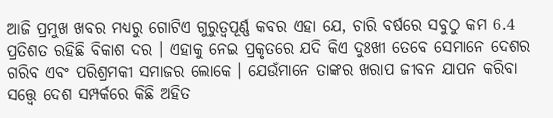ଆଜି ପ୍ରମୁଖ ଖବର ମଧ୍ୟରୁ ଗୋଟିଏ ଗୁରୁତ୍ୱପୂର୍ଣ୍ଣ କବର ଏହା ଯେ, ଚାରି ବର୍ଷରେ ସବୁଠୁ କମ 6.4 ପ୍ରତିଶତ ରହିଛି ବିକାଶ ଦର । ଏହାକୁ ନେଇ ପ୍ରକୃତରେ ଯଦି କିଏ ଦୁଃଖୀ ତେବେ ସେମାନେ ଦେଶର ଗରିବ ଏବଂ ପରିଶ୍ରମକୀ ସମାଜର ଲୋକେ । ଯେଉଁମାନେ ତାଙ୍କର ଖରାପ ଜୀବନ ଯାପନ କରିବା ସତ୍ତ୍ୱେ ଦେଶ ସମ୍ପର୍କରେ କିଛି ଅହିତ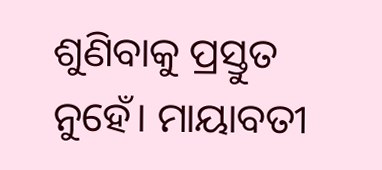ଶୁଣିବାକୁ ପ୍ରସ୍ତୁତ ନୁହେଁ। ମାୟାବତୀ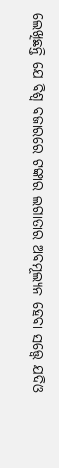ଲେଖିଛନ୍ତି ଯେ ବିଶ୍ୱ ବଜାରରେ ଟଙ୍କାର ଲଗାତାର ଅବମୂଲ୍ୟନ ହେବା ସତ୍ତ୍ୱେ ଯଦିଓ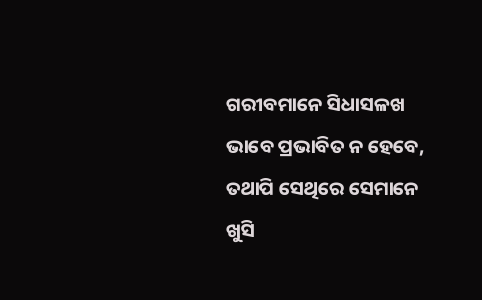ଗରୀବମାନେ ସିଧାସଳଖ ଭାବେ ପ୍ରଭାବିତ ନ ହେବେ, ତଥାପି ସେଥିରେ ସେମାନେ ଖୁସି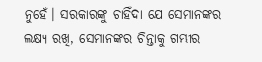ନୁହେଁ। ସରକାରଙ୍କୁ ଚାହିଁଦା ଯେ ସେମାନଙ୍କର ଲକ୍ଷ୍ୟ ରଖି, ସେମାନଙ୍କର ଚିନ୍ତାକୁ ଗମ୍ଭୀର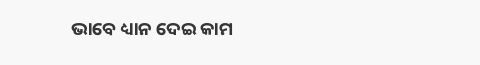ଭାବେ ଧ୍ୟାନ ଦେଇ କାମ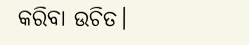କରିବା ଉଚିତ।